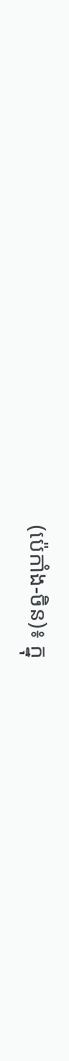(ប៉េកាំង-ចិន)៖ ក្នុ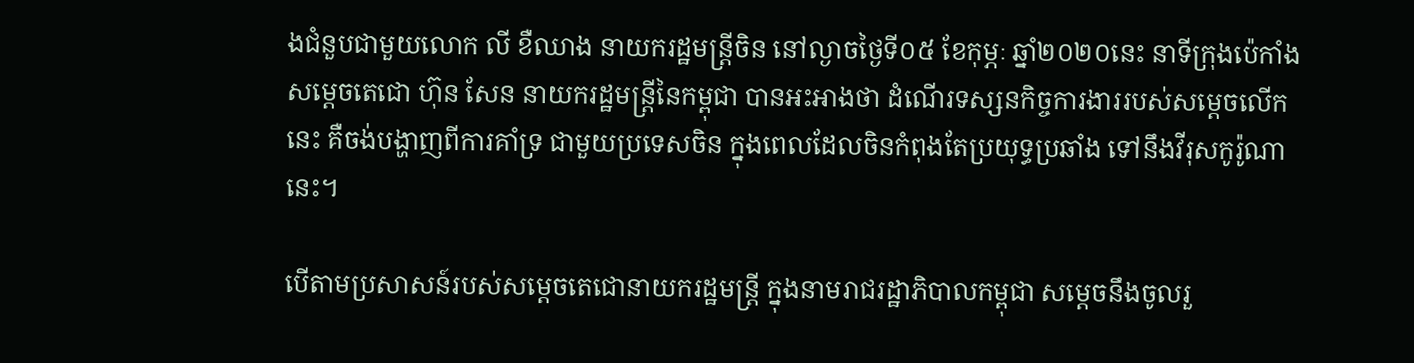ងជំនួបជាមួយលោក លី ខឺឈាង នាយករដ្ឋមន្ដ្រីចិន នៅល្ងាចថ្ងៃទី០៥ ខែកុម្ភៈ ឆ្នាំ២០២០នេះ នាទីក្រុងប៉េកាំង សម្ដេចតេជោ ហ៊ុន សែន នាយករដ្ឋមន្ដ្រីនៃកម្ពុជា បានអះអាងថា ដំណើរទស្សនកិច្ចការងាររបស់សម្ដេចលើកនេះ គឺចង់បង្ហាញពីការគាំទ្រ ជាមួយប្រទេសចិន ក្នុងពេលដែលចិនកំពុងតែប្រយុទ្ធប្រឆាំង ទៅនឹងវីរុសកូរ៉ូណានេះ។

បើតាមប្រសាសន៍របស់សម្ដេចតេជោនាយករដ្ឋមន្ដ្រី ក្នុងនាមរាជរដ្ឋាភិបាលកម្ពុជា សម្ដេចនឹងចូលរួ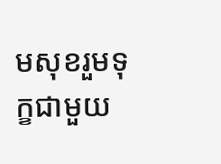មសុខរួមទុក្ខជាមួយ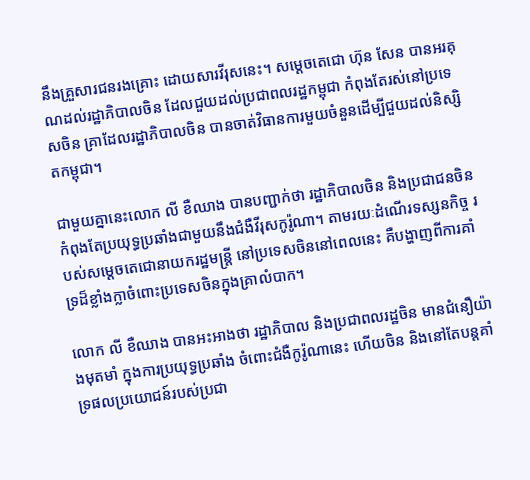នឹងគ្រួសារជនរងគ្រោះ ដោយសារវីរុសនេះ។ សម្ដេចតេជោ ហ៊ុន សែន បានអរគុណដល់រដ្ឋាភិបាលចិន ដែលជួយដល់ប្រជាពលរដ្ឋកម្ពុជា កំពុងតែរស់នៅប្រទេសចិន គ្រាដែលរដ្ឋាភិបាលចិន បានចាត់វិធានការមួយចំនួនដើម្បីជួយដល់និស្សិតកម្ពុជា។

ជាមួយគ្នានេះលោក លី ខឺឈាង បានបញ្ជាក់ថា រដ្ឋាភិបាលចិន និងប្រជាជនចិន កំពុងតែប្រយុទ្ធប្រឆាំងជាមួយនឹងជំងឺវីរុសកូរ៉ូណា។ តាមរយៈដំណើរទស្សនកិច្ច របស់សម្ដេចតេជោនាយករដ្ឋមន្ត្រី នៅប្រទេសចិននៅពេលនេះ គឺបង្ហាញពីការគាំទ្រដ៏ខ្លាំងក្លាចំពោះប្រទេសចិនក្នុងគ្រាលំបាក។

លោក លី ខឺឈាង បានអះអាងថា រដ្ឋាភិបាល និងប្រជាពលរដ្ឋចិន មានជំនឿយ៉ាងមុតមាំ ក្នុងការប្រយុទ្ធប្រឆាំង ចំពោះជំងឺកូរ៉ូណានេះ ហើយចិន និងនៅតែបន្តគាំទ្រផលប្រយោជន៍របស់ប្រជា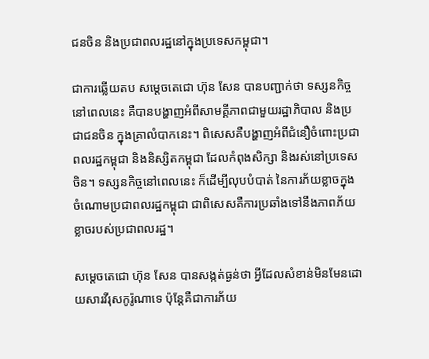ជនចិន និងប្រជាពលរដ្ឋនៅក្នុងប្រទេសកម្ពុជា។

ជាការឆ្លើយតប សម្តេចតេជោ ហ៊ុន សែន បានបញ្ជាក់ថា ទស្សនកិច្ចនៅពេលនេះ គឺបានបង្ហាញអំពីសាមគ្គីភាពជាមួយរដ្ឋាភិបាល និងប្រជាជនចិន ក្នុងគ្រាលំបាកនេះ។ ពិសេសគឺបង្ហាញអំពីជំនឿចំពោះប្រជាពលរដ្ឋកម្ពុជា និងនិស្សិតកម្ពុជា ដែលកំពុងសិក្សា និងរស់នៅប្រទេសចិន។ ទស្សនកិច្ចនៅពេលនេះ ក៏ដើម្បីលុបបំបាត់ នៃការភ័យខ្លាចក្នុងចំណោមប្រជាពលរដ្ឋកម្ពុជា ជាពិសេសគឺការប្រឆាំងទៅនឹងភាពភ័យខ្លាចរបស់ប្រជាពលរដ្ឋ។

សម្ដេចតេជោ ហ៊ុន សែន បានសង្កត់ធ្ងន់ថា អ្វីដែលសំខាន់មិនមែនដោយសារវីរុសកូរ៉ូណាទេ ប៉ុន្តែគឺជាការភ័យ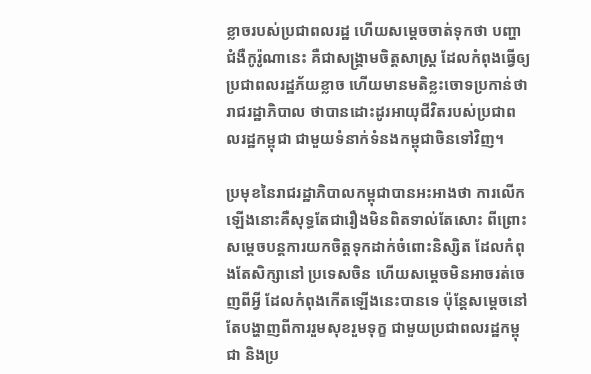ខ្លាចរបស់ប្រជាពលរដ្ឋ ហើយសម្ដេចចាត់ទុកថា បញ្ហាជំងឺកូរ៉ូណានេះ គឺជាសង្គ្រាមចិត្តសាស្រ្ត ដែលកំពុងធ្វើឲ្យប្រជាពលរដ្ឋភ័យខ្លាច ហើយមានមតិខ្លះចោទប្រកាន់ថា រាជរដ្ឋាភិបាល ថាបានដោះដូរអាយុជីវិតរបស់ប្រជាពលរដ្ឋកម្ពុជា ជាមួយទំនាក់ទំនងកម្ពុជាចិនទៅវិញ។

ប្រមុខនៃរាជរដ្ឋាភិបាលកម្ពុជាបានអះអាងថា ការលើកឡើងនោះគឺសុទ្ធតែជារឿងមិនពិតទាល់តែសោះ ពីព្រោះសម្ដេចបន្តការយកចិត្តទុកដាក់ចំពោះនិស្សិត ដែលកំពុងតែសិក្សានៅ ប្រទេសចិន ហើយសម្ដេចមិនអាចរត់ចេញពីអ្វី ដែលកំពុងកើតឡើងនេះបានទេ ប៉ុន្តែសម្ដេចនៅតែបង្ហាញពីការរួមសុខរួមទុក្ខ ជាមួយប្រជាពលរដ្ឋកម្ពុជា និងប្រ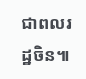ជាពលរដ្ឋចិន៕